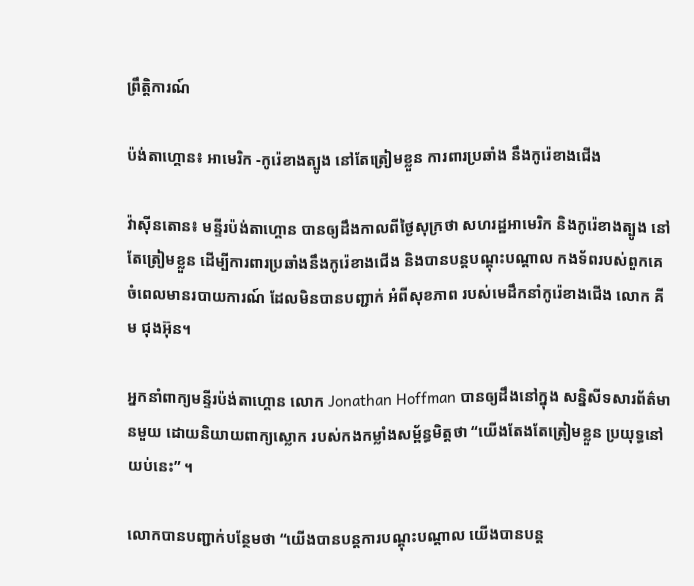ព្រឹត្តិការណ៍

ប៉ង់តាហ្គោន៖ អាមេរិក -កូរ៉េខាងត្បូង នៅតែត្រៀមខ្លួន ការពារប្រឆាំង នឹងកូរ៉េខាងជេីង

វ៉ាស៊ីនតោន៖ មន្ទីរប៉ង់តាហ្គោន បានឲ្យដឹងកាលពីថ្ងៃសុក្រថា សហរដ្ឋអាមេរិក និងកូរ៉េខាងត្បូង នៅតែត្រៀមខ្លួន ដើម្បីការពារប្រឆាំងនឹងកូរ៉េខាងជើង និងបានបន្តបណ្តុះបណ្តាល កងទ័ពរបស់ពួកគេ ចំពេលមានរបាយការណ៍ ដែលមិនបានបញ្ជាក់ អំពីសុខភាព របស់មេដឹកនាំកូរ៉េខាងជើង លោក គីម ជុងអ៊ុន។

អ្នកនាំពាក្យមន្ទីរប៉ង់តាហ្គោន លោក Jonathan Hoffman បានឲ្យដឹងនៅក្នុង សន្និសីទសារព័ត៌មានមួយ ដោយនិយាយពាក្យស្លោក របស់កងកម្លាំងសម្ព័ន្ធមិត្តថា “យើងតែងតែត្រៀមខ្លួន ប្រយុទ្ធនៅយប់នេះ” ។

លោកបានបញ្ជាក់បន្ថែមថា “យើងបានបន្តការបណ្តុះបណ្តាល យើងបានបន្ត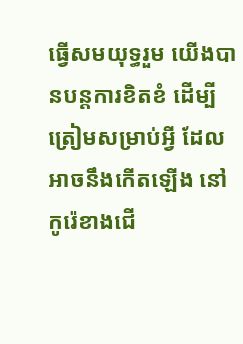ធ្វើសមយុទ្ធរួម យើងបានបន្តការខិតខំ ដើម្បីត្រៀមសម្រាប់អ្វី ដែលអាចនឹងកើតឡើង នៅកូរ៉េខាងជើ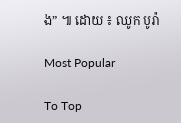ង” ៕ ដោយ ៖ ឈូក បូរ៉ា

Most Popular

To Top